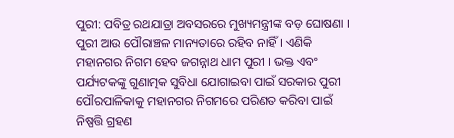ପୁରୀ: ପବିତ୍ର ରଥଯାତ୍ରା ଅବସରରେ ମୁଖ୍ୟମନ୍ତ୍ରୀଙ୍କ ବଡ଼ ଘୋଷଣା । ପୁରୀ ଆଉ ପୌରାଞ୍ଚଳ ମାନ୍ୟତାରେ ରହିବ ନାହିଁ । ଏଣିକି ମହାନଗର ନିଗମ ହେବ ଜଗନ୍ନାଥ ଧାମ ପୁରୀ । ଭକ୍ତ ଏବଂ ପର୍ଯ୍ୟଟକଙ୍କୁ ଗୁଣାତ୍ମକ ସୁବିଧା ଯୋଗାଇବା ପାଇଁ ସରକାର ପୁରୀ ପୌରପାଳିକାକୁ ମହାନଗର ନିଗମରେ ପରିଣତ କରିବା ପାଇଁ ନିଷ୍ପତ୍ତି ଗ୍ରହଣ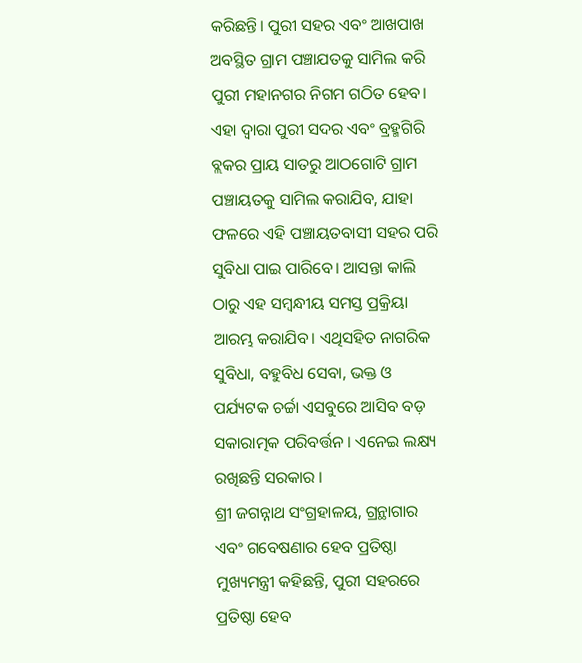କରିଛନ୍ତି। ପୁରୀ ସହର ଏବଂ ଆଖପାଖ ଅବସ୍ଥିତ ଗ୍ରାମ ପଞ୍ଚାଯତକୁ ସାମିଲ କରି ପୁରୀ ମହାନଗର ନିଗମ ଗଠିତ ହେବ। ଏହା ଦ୍ଵାରା ପୁରୀ ସଦର ଏବଂ ବ୍ରହ୍ମଗିରି ବ୍ଲକର ପ୍ରାୟ ସାତରୁ ଆଠଗୋଟି ଗ୍ରାମ ପଞ୍ଚାୟତକୁ ସାମିଲ କରାଯିବ, ଯାହା ଫଳରେ ଏହି ପଞ୍ଚାୟତବାସୀ ସହର ପରି ସୁବିଧା ପାଇ ପାରିବେ। ଆସନ୍ତା କାଲି ଠାରୁ ଏହ ସମ୍ବନ୍ଧୀୟ ସମସ୍ତ ପ୍ରକ୍ରିୟା ଆରମ୍ଭ କରାଯିବ। ଏଥିସହିତ ନାଗରିକ ସୁବିଧା, ବହୁବିଧ ସେବା, ଭକ୍ତ ଓ ପର୍ଯ୍ୟଟକ ଚର୍ଚ୍ଚା ଏସବୁରେ ଆସିବ ବଡ଼ ସକାରାତ୍ମକ ପରିବର୍ତ୍ତନ । ଏନେଇ ଲକ୍ଷ୍ୟ ରଖିଛନ୍ତି ସରକାର ।
ଶ୍ରୀ ଜଗନ୍ନାଥ ସଂଗ୍ରହାଳୟ, ଗ୍ରନ୍ଥାଗାର ଏବଂ ଗବେଷଣାର ହେବ ପ୍ରତିଷ୍ଠା
ମୁଖ୍ୟମନ୍ତ୍ରୀ କହିଛନ୍ତି, ପୁରୀ ସହରରେ ପ୍ରତିଷ୍ଠା ହେବ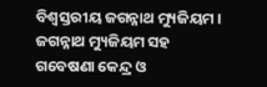ବିଶ୍ବସ୍ତରୀୟ ଜଗନ୍ନାଥ ମ୍ୟୁଜିୟମ । ଜଗନ୍ନାଥ ମ୍ୟୁଜିୟମ ସହ ଗବେଷଣା କେନ୍ଦ୍ର ଓ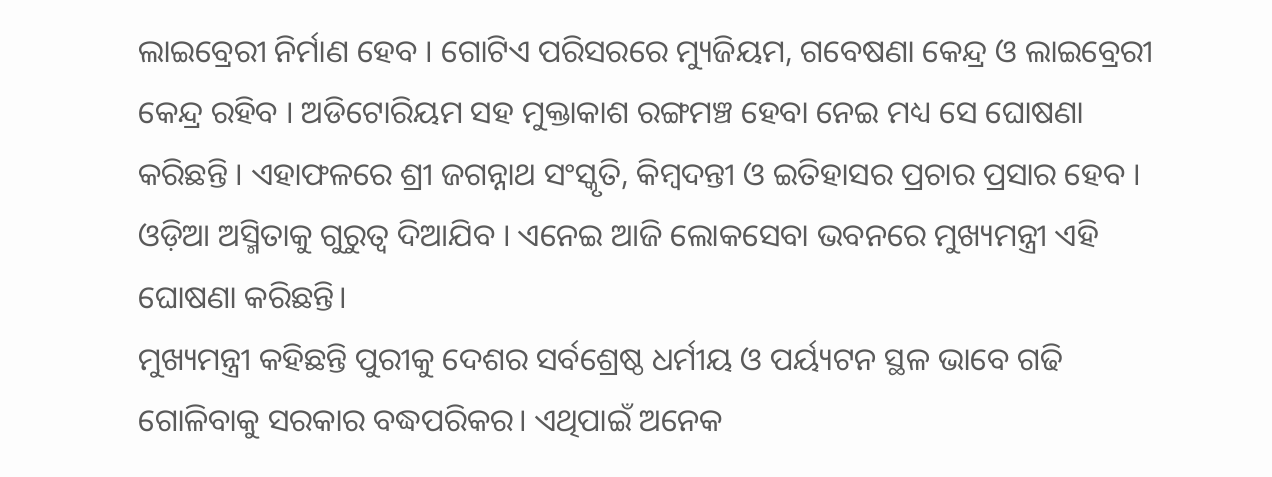ଲାଇବ୍ରେରୀ ନିର୍ମାଣ ହେବ । ଗୋଟିଏ ପରିସରରେ ମ୍ୟୁଜିୟମ, ଗବେଷଣା କେନ୍ଦ୍ର ଓ ଲାଇବ୍ରେରୀ କେନ୍ଦ୍ର ରହିବ । ଅଡିଟୋରିୟମ ସହ ମୁକ୍ତାକାଶ ରଙ୍ଗମଞ୍ଚ ହେବା ନେଇ ମଧ୍ୟ ସେ ଘୋଷଣା କରିଛନ୍ତି । ଏହାଫଳରେ ଶ୍ରୀ ଜଗନ୍ନାଥ ସଂସ୍କୃତି, କିମ୍ବଦନ୍ତୀ ଓ ଇତିହାସର ପ୍ରଚାର ପ୍ରସାର ହେବ । ଓଡ଼ିଆ ଅସ୍ମିତାକୁ ଗୁରୁତ୍ୱ ଦିଆଯିବ । ଏନେଇ ଆଜି ଲୋକସେବା ଭବନରେ ମୁଖ୍ୟମନ୍ତ୍ରୀ ଏହି ଘୋଷଣା କରିଛନ୍ତି।
ମୁଖ୍ୟମନ୍ତ୍ରୀ କହିଛନ୍ତି ପୁରୀକୁ ଦେଶର ସର୍ବଶ୍ରେଷ୍ଠ ଧର୍ମୀୟ ଓ ପର୍ୟ୍ୟଟନ ସ୍ଥଳ ଭାବେ ଗଢି ଗୋଳିବାକୁ ସରକାର ବଦ୍ଧପରିକର। ଏଥିପାଇଁ ଅନେକ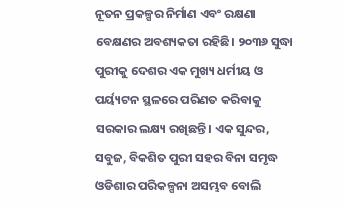ନୂତନ ପ୍ରକଳ୍ପର ନିର୍ମାଣ ଏବଂ ରକ୍ଷଣା ବେକ୍ଷଣର ଅବଶ୍ୟକତା ରହିଛି। ୨୦୩୬ ସୁଦ୍ଧା ପୁରୀକୁ ଦେଶର ଏକ ମୁଖ୍ୟ ଧର୍ମୀୟ ଓ ପର୍ୟ୍ୟଟନ ସ୍ଥଳରେ ପରିଣତ କରିବାକୁ ସରକାର ଲକ୍ଷ୍ୟ ରଖିଛନ୍ତି। ଏକ ସୁନ୍ଦର, ସବୁଜ, ବିକଶିତ ପୁରୀ ସହର ବିନା ସମୃଦ୍ଧ ଓଡିଶାର ପରିକଳ୍ପନା ଅସମ୍ଭବ ବୋଲି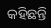କହିଛନ୍ତି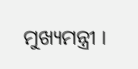ମୁଖ୍ୟମନ୍ତ୍ରୀ ।